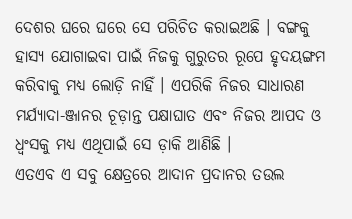ଦେଶର ଘରେ ଘରେ ସେ ପରିଚିତ କରାଇଅଛି । ବଙ୍ଗକୁ ହାସ୍ୟ ଯୋଗାଇବା ପାଇଁ ନିଜକୁ ଗୁରୁତର ରୂପେ ହୃଦୟଙ୍ଗମ କରିବାକୁ ମଧ୍ୟ ଲୋଡ଼ି ନାହିଁ । ଏପରିକି ନିଜର ସାଧାରଣ ମର୍ଯ୍ୟାଦା-ଞ୍ଜାନର ଚୂଡ଼ାନ୍ତ ପକ୍ଷାଘାତ ଏବଂ ନିଜର ଆପଦ ଓ ଧ୍ୱଂସକୁ ମଧ୍ୟ ଏଥିପାଇଁ ସେ ଡ଼ାକି ଆଣିଛି ।
ଏତଏବ ଏ ସବୁ କ୍ଷେତ୍ରରେ ଆଦାନ ପ୍ରଦାନର ତଉଲ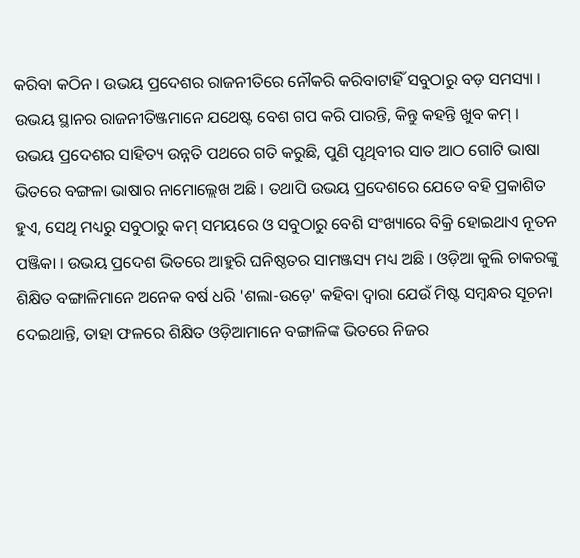କରିବା କଠିନ । ଉଭୟ ପ୍ରଦେଶର ରାଜନୀତିରେ ନୌକରି କରିବାଟାହିଁ ସବୁଠାରୁ ବଡ଼ ସମସ୍ୟା । ଉଭୟ ସ୍ଥାନର ରାଜନୀତିଞ୍ଜମାନେ ଯଥେଷ୍ଟ ବେଶ ଗପ କରି ପାରନ୍ତି, କିନ୍ତୁ କହନ୍ତି ଖୁବ କମ୍ । ଉଭୟ ପ୍ରଦେଶର ସାହିତ୍ୟ ଉନ୍ନତି ପଥରେ ଗତି କରୁଛି, ପୁଣି ପୃଥିବୀର ସାତ ଆଠ ଗୋଟି ଭାଷା ଭିତରେ ବଙ୍ଗଳା ଭାଷାର ନାମୋଲ୍ଲେଖ ଅଛି । ତଥାପି ଉଭୟ ପ୍ରଦେଶରେ ଯେତେ ବହି ପ୍ରକାଶିତ ହୁଏ, ସେଥି ମଧ୍ୟରୁ ସବୁଠାରୁ କମ୍ ସମୟରେ ଓ ସବୁଠାରୁ ବେଶି ସଂଖ୍ୟାରେ ବିକ୍ରି ହୋଇଥାଏ ନୂତନ ପଞ୍ଜିକା । ଉଭୟ ପ୍ରଦେଶ ଭିତରେ ଆହୁରି ଘନିଷ୍ଠତର ସାମଞ୍ଜସ୍ୟ ମଧ୍ୟ ଅଛି । ଓଡ଼ିଆ କୁଲି ଚାକରଙ୍କୁ ଶିକ୍ଷିତ ବଙ୍ଗାଳିମାନେ ଅନେକ ବର୍ଷ ଧରି 'ଶଲା-ଉଡ଼େ' କହିବା ଦ୍ୱାରା ଯେଉଁ ମିଷ୍ଟ ସମ୍ବନ୍ଧର ସୂଚନା ଦେଇଥାନ୍ତି, ତାହା ଫଳରେ ଶିକ୍ଷିତ ଓଡ଼ିଆମାନେ ବଙ୍ଗାଳିଙ୍କ ଭିତରେ ନିଜର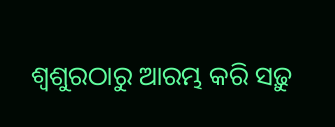ଶ୍ୱଶୁରଠାରୁ ଆରମ୍ଭ କରି ସଢ଼ୁ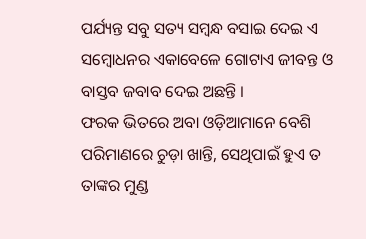ପର୍ଯ୍ୟନ୍ତ ସବୁ ସତ୍ୟ ସମ୍ବନ୍ଧ ବସାଇ ଦେଇ ଏ ସମ୍ବୋଧନର ଏକାବେଳେ ଗୋଟାଏ ଜୀବନ୍ତ ଓ ବାସ୍ତବ ଜବାବ ଦେଇ ଅଛନ୍ତି ।
ଫରକ ଭିତରେ ଅବା ଓଡ଼ିଆମାନେ ବେଶି ପରିମାଣରେ ଚୁଡ଼ା ଖାନ୍ତି, ସେଥିପାଇଁ ହୁଏ ତ ତାଙ୍କର ମୁଣ୍ଡ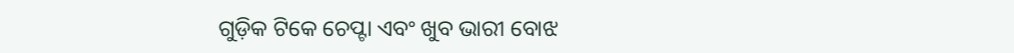ଗୁଡ଼ିକ ଟିକେ ଚେପ୍ଟା ଏବଂ ଖୁବ ଭାରୀ ବୋଝ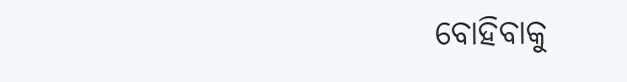ବୋହିବାକୁ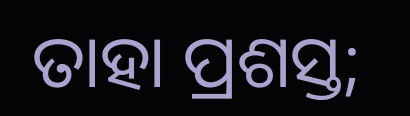ତାହା ପ୍ରଶସ୍ତ;